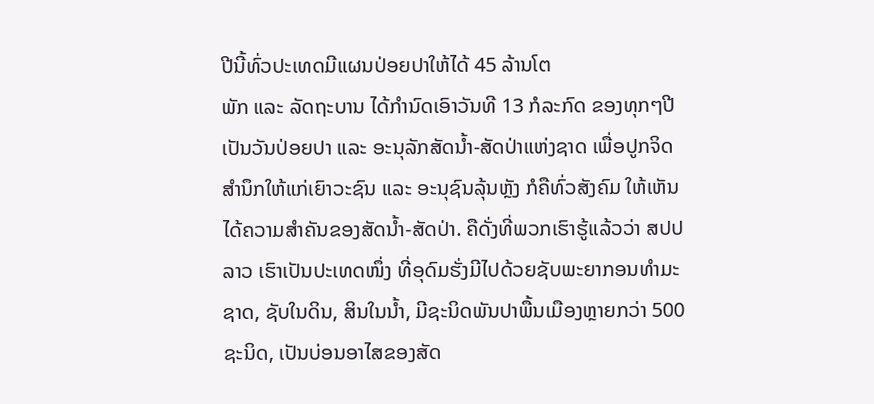ປີນີ້ທົ່ວປະເທດມີແຜນປ່ອຍປາໃຫ້ໄດ້ 45 ລ້ານໂຕ
ພັກ ແລະ ລັດຖະບານ ໄດ້ກໍານົດເອົາວັນທີ 13 ກໍລະກົດ ຂອງທຸກໆປີ ເປັນວັນປ່ອຍປາ ແລະ ອະນຸລັກສັດນໍ້າ-ສັດປ່າແຫ່ງຊາດ ເພື່ອປູກຈິດສໍານຶກໃຫ້ແກ່ເຍົາວະຊົນ ແລະ ອະນຸຊົນລຸ້ນຫຼັງ ກໍຄືທົ່ວສັງຄົມ ໃຫ້ເຫັນໄດ້ຄວາມສໍາຄັນຂອງສັດນໍ້າ-ສັດປ່າ. ຄືດັ່ງທີ່ພວກເຮົາຮູ້ແລ້ວວ່າ ສປປ ລາວ ເຮົາເປັນປະເທດໜຶ່ງ ທີ່ອຸດົມຮັ່ງມີໄປດ້ວຍຊັບພະຍາກອນທຳມະຊາດ, ຊັບໃນດິນ, ສິນໃນນໍ້າ, ມີຊະນິດພັນປາພື້ນເມືອງຫຼາຍກວ່າ 500 ຊະນິດ, ເປັນບ່ອນອາໄສຂອງສັດ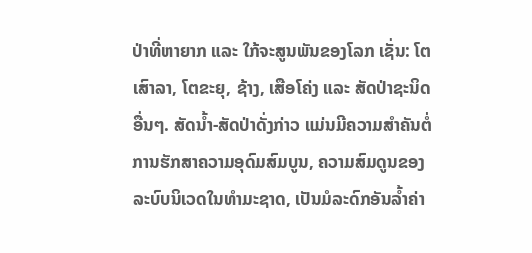ປ່າທີ່ຫາຍາກ ແລະ ໃກ້ຈະສູນພັນຂອງໂລກ ເຊັ່ນ: ໂຕເສົາລາ, ໂຕຂະຍຸ, ຊ້າງ, ເສືອໂຄ່ງ ແລະ ສັດປ່າຊະນິດອື່ນໆ. ສັດນໍ້າ-ສັດປ່າດັ່ງກ່າວ ແມ່ນມີຄວາມສໍາຄັນຕໍ່ການຮັກສາຄວາມອຸດົມສົມບູນ, ຄວາມສົມດູນຂອງລະບົບນິເວດໃນທຳມະຊາດ, ເປັນມໍລະດົກອັນລ້ຳຄ່າ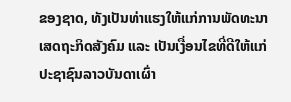ຂອງຊາດ, ທັງເປັນທ່າແຮງໃຫ້ແກ່ການພັດທະນາເສດຖະກິດສັງຄົມ ແລະ ເປັນເງື່ອນໄຂທີ່ດີໃຫ້ແກ່ປະຊາຊົນລາວບັນດາເຜົ່າ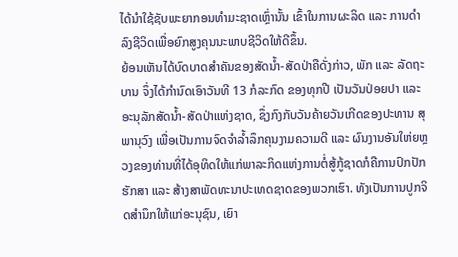ໄດ້ນຳໃຊ້ຊັບພະຍາກອນທຳມະຊາດເຫຼົ່ານັ້ນ ເຂົ້າໃນການຜະລິດ ແລະ ການດຳລົງຊີວິດເພື່ອຍົກສູງຄຸນນະພາບຊີວິດໃຫ້ດີຂຶ້ນ.
ຍ້ອນເຫັນໄດ້ບົດບາດສໍາຄັນຂອງສັດນໍ້າ-ສັດປ່າຄືດັ່ງກ່າວ, ພັກ ແລະ ລັດຖະບານ ຈຶ່ງໄດ້ກໍານົດເອົາວັນທີ 13 ກໍລະກົດ ຂອງທຸກປີ ເປັນວັນປ່ອຍປາ ແລະ ອະນຸລັກສັດນໍ້າ-ສັດປ່າແຫ່ງຊາດ, ຊຶ່ງກົງກັບວັນຄ້າຍວັນເກີດຂອງປະທານ ສຸພານຸວົງ ເພື່ອເປັນການຈົດຈຳລ້ຳລຶກຄຸນງາມຄວາມດີ ແລະ ຜົນງານອັນໃຫ່ຍຫຼວງຂອງທ່ານທີ່ໄດ້ອຸທິດໃຫ້ແກ່ພາລະກິດແຫ່ງການຕໍ່ສູ້ກູ້ຊາດກໍຄືການປົກປັກຮັກສາ ແລະ ສ້າງສາພັດທະນາປະເທດຊາດຂອງພວກເຮົາ. ທັງເປັນການປູກຈິດສຳນຶກໃຫ້ແກ່ອະນຸຊົນ, ເຍົາ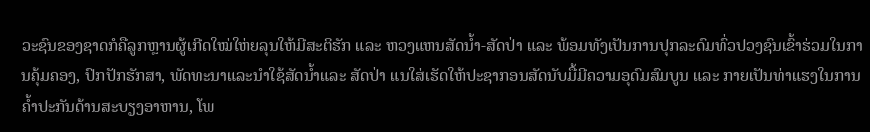ວະຊົນຂອງຊາດກໍຄືລູກຫຼານຜູ້ເກີດໃໝ່ໃຫ່ຍລຸນໃຫ້ມີສະຕິຮັກ ແລະ ຫວງແຫນສັດນ້ຳ-ສັດປ່າ ແລະ ພ້ອມທັງເປັນການປຸກລະດົມທົ່ວປວງຊົນເຂົ້າຮ່ວມໃນການຄຸ້ມຄອງ, ປົກປັກຮັກສາ, ພັດທະນາແລະນຳໃຊ້ສັດນ້ຳແລະ ສັດປ່າ ແນໃສ່ເຮັດໃຫ້ປະຊາກອນສັດນັບມື້ມີຄວາມອຸດົມສົມບູນ ແລະ ກາຍເປັນທ່າແຮງໃນການຄ້ຳປະກັນດ້ານສະບຽງອາຫານ, ໂພ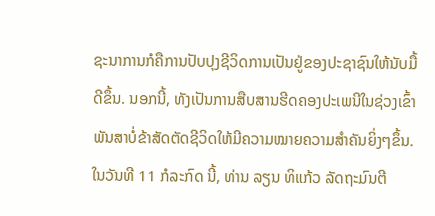ຊະນາການກໍຄືການປັບປຸງຊີວິດການເປັນຢູ່ຂອງປະຊາຊົນໃຫ້ນັບມື້ດີຂຶ້ນ. ນອກນີ້, ທັງເປັນການສືບສານຮີດຄອງປະເພນີໃນຊ່ວງເຂົ້າພັນສາບໍ່ຂ້າສັດຕັດຊີວິດໃຫ້ມີຄວາມໝາຍຄວາມສຳຄັນຍິ່ງໆຂຶ້ນ.
ໃນວັນທີ 11 ກໍລະກົດ ນີ້, ທ່ານ ລຽນ ທິແກ້ວ ລັດຖະມົນຕີ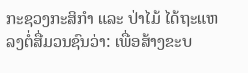ກະຊວງກະສິກໍາ ແລະ ປ່າໄມ້ ໄດ້ຖະແຫລງຕໍ່ສື່ມວນຊົນວ່າ: ເພື່ອສ້າງຂະບ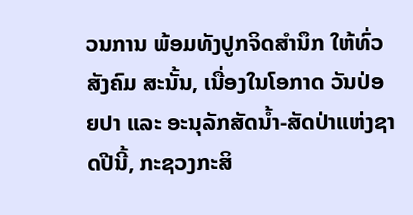ວນການ ພ້ອມທັງປູກຈິດສໍານຶກ ໃຫ້ທົ່ວສັງຄົມ ສະນັ້ນ, ເນື່ອງໃນໂອກາດ ວັນປ່ອຍປາ ແລະ ອະນຸລັກສັດນໍ້າ-ສັດປ່າແຫ່ງຊາດປີນີ້, ກະຊວງກະສິ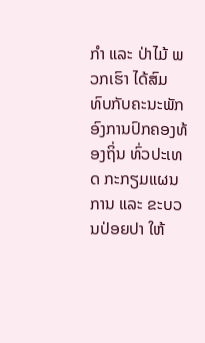ກໍາ ແລະ ປ່າໄມ້ ພວກເຮົາ ໄດ້ສົມທົບກັບຄະນະພັກອົງການປົກຄອງທ້ອງຖິ່ນ ທົ່ວປະເທດ ກະກຽມແຜນການ ແລະ ຂະບວນປ່ອຍປາ ໃຫ້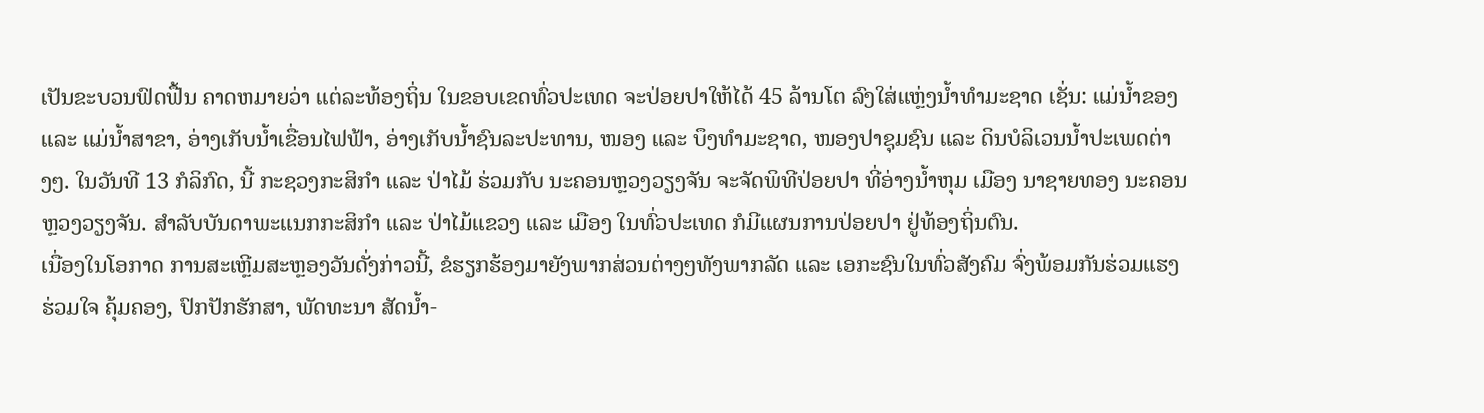ເປັນຂະບວນຟົດຟື້ນ ຄາດຫມາຍວ່າ ແຕ່ລະທ້ອງຖິ່ນ ໃນຂອບເຂດທົ່ວປະເທດ ຈະປ່ອຍປາໃຫ້ໄດ້ 45 ລ້ານໂຕ ລົງໃສ່ແຫຼ່ງນໍ້າທໍາມະຊາດ ເຊັ່ນ: ແມ່ນໍ້າຂອງ ແລະ ແມ່ນໍ້າສາຂາ, ອ່າງເກັບນໍ້າເຂື່ອນໄຟຟ້າ, ອ່າງເກັບນໍ້າຊົນລະປະທານ, ໜອງ ແລະ ບຶງທໍາມະຊາດ, ໜອງປາຊຸມຊົນ ແລະ ດິນບໍລິເວນນໍ້າປະເພດຕ່າງໆ. ໃນວັນທີ 13 ກໍລິກົດ, ນີ້ ກະຊວງກະສິກໍາ ແລະ ປ່າໄມ້ ຮ່ວມກັບ ນະຄອນຫຼວງວຽງຈັນ ຈະຈັດພິທີປ່ອຍປາ ທີ່ອ່າງນໍ້າຫຸມ ເມືອງ ນາຊາຍທອງ ນະຄອນຫຼວງວຽງຈັນ. ສຳລັບບັນດາພະແນກກະສິກໍາ ແລະ ປ່າໄມ້ແຂວງ ແລະ ເມືອງ ໃນທົ່ວປະເທດ ກໍມີແຜນການປ່ອຍປາ ຢູ່ທ້ອງຖິ່ນຕົນ.
ເນື່ອງໃນໂອກາດ ການສະເຫຼີມສະຫຼອງວັນດັ່ງກ່າວນີ້, ຂໍຮຽກຮ້ອງມາຍັງພາກສ່ວນຕ່າງໆທັງພາກລັດ ແລະ ເອກະຊົນໃນທົ່ວສັງຄົມ ຈົ່ງພ້ອມກັນຮ່ວມແຮງຮ່ວມໃຈ ຄຸ້ມຄອງ, ປົກປັກຮັກສາ, ພັດທະນາ ສັດນໍ້າ-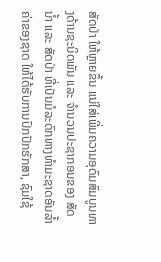ສັດປ່າ ໃຫ້ຫຼາຍຂຶ້ນ ແນ່ໃສ່ເພີ່ມຄວາມອຸດົມສົມບູນທາງດ້ານຊະນິດພັນ ແລະ ຈຳນວນປະຊາກອນຂອງ ສັດນ້ຳ ແລະ ສັດປ່າ ທີ່ເປັນມໍລະດົກທາງທຳມະຊາດອັນລ້ຳຄ່າຂອງຊາດ ໃຫ້ໄດ້ຮັບການປົກປັກຮັກສາ, ຊົມໃຊ້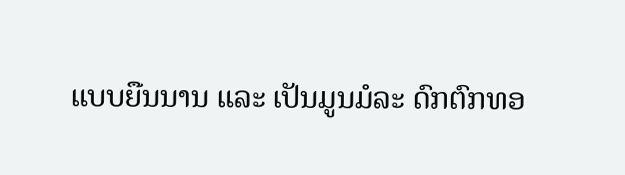ແບບຍືນນານ ແລະ ເປັນມູນມໍລະ ດົກຕົກທອ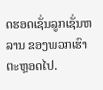ດຮອດເຊັ່ນລູກເຊັ່ນຫລານ ຂອງພວກເຮົາ ຕະຫຼອດໄປ.